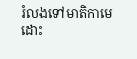រំលងទៅមាតិកាមេ
ដោះ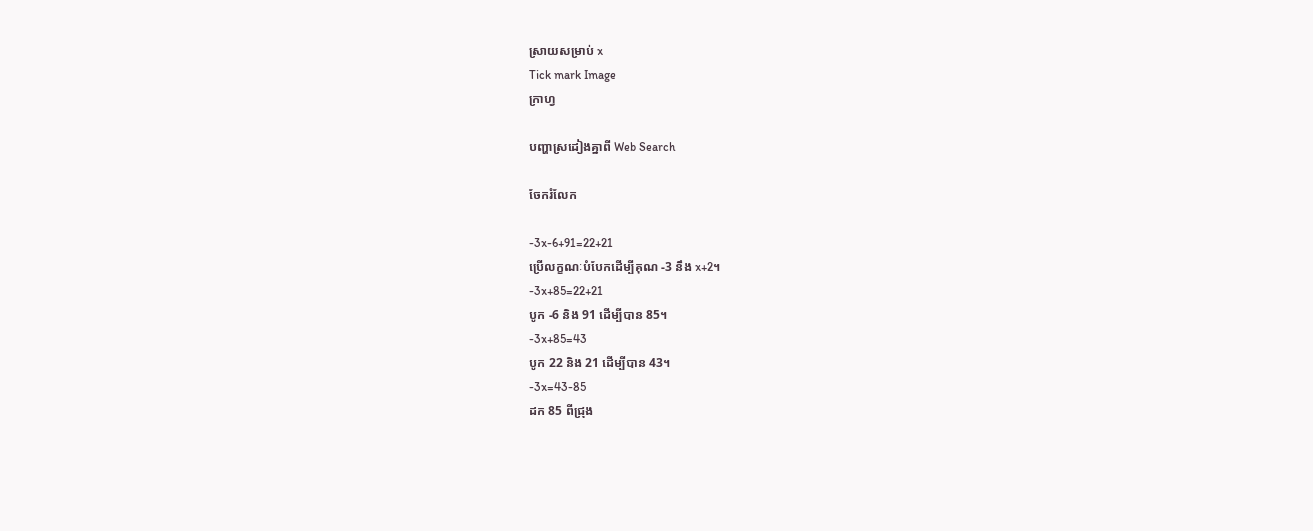ស្រាយសម្រាប់ x
Tick mark Image
ក្រាហ្វ

បញ្ហាស្រដៀងគ្នាពី Web Search

ចែករំលែក

-3x-6+91=22+21
ប្រើលក្ខណៈបំបែកដើម្បីគុណ -3 នឹង x+2។
-3x+85=22+21
បូក -6 និង 91 ដើម្បីបាន 85។
-3x+85=43
បូក 22 និង 21 ដើម្បីបាន 43។
-3x=43-85
ដក 85 ពីជ្រុង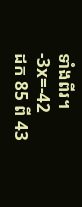ទាំងពីរ។
-3x=-42
ដក 85 ពី 43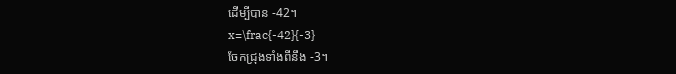ដើម្បីបាន -42។
x=\frac{-42}{-3}
ចែកជ្រុងទាំងពីនឹង -3។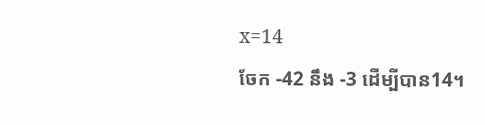x=14
ចែក -42 នឹង -3 ដើម្បីបាន14។